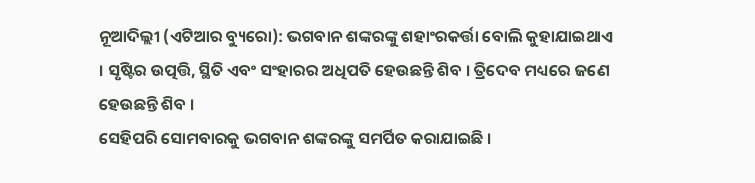ନୂଆଦିଲ୍ଲୀ (ଏଟିଆର ବ୍ୟୁରୋ): ଭଗବାନ ଶଙ୍କରଙ୍କୁ ଶହାଂରକର୍ତ୍ତା ବୋଲି କୁହାଯାଇଥାଏ । ସୃଷ୍ଟିର ଉତ୍ପତ୍ତି, ସ୍ଥିତି ଏବଂ ସଂହାରର ଅଧିପତି ହେଉଛନ୍ତି ଶିବ । ତ୍ରିଦେବ ମଧ୍ୟରେ ଜଣେ ହେଉଛନ୍ତି ଶିବ ।
ସେହିପରି ସୋମବାରକୁ ଭଗବାନ ଶଙ୍କରଙ୍କୁ ସମର୍ପିତ କରାଯାଇଛି ।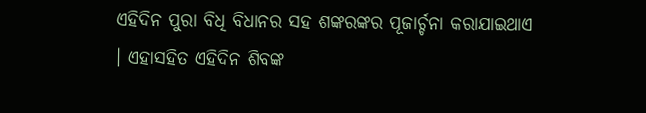ଏହିଦିନ ପୁରା ବିଧି ବିଧାନର ସହ ଶଙ୍କରଙ୍କର ପୂଜାର୍ଚ୍ଚନା କରାଯାଇଥାଏ । ଏହାସହିତ ଏହିଦିନ ଶିବଙ୍କ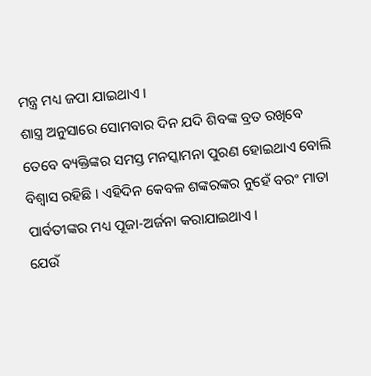ମନ୍ତ୍ର ମଧ୍ୟ ଜପା ଯାଇଥାଏ ।
ଶାସ୍ତ୍ର ଅନୁସାରେ ସୋମବାର ଦିନ ଯଦି ଶିବଙ୍କ ବ୍ରତ ରଖିବେ ତେବେ ବ୍ୟକ୍ତିଙ୍କର ସମସ୍ତ ମନସ୍କାମନା ପୁରଣ ହୋଇଥାଏ ବୋଲି ବିଶ୍ୱାସ ରହିଛି । ଏହିଦିନ କେବଳ ଶଙ୍କରଙ୍କର ନୁହେଁ ବରଂ ମାତା ପାର୍ବତୀଙ୍କର ମଧ୍ୟ ପୂଜା-ଅର୍ଜନା କରାଯାଇଥାଏ ।
ଯେଉଁ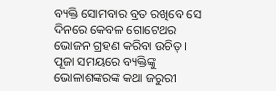ବ୍ୟକ୍ତି ସୋମବାର ବ୍ରତ ରଖିବେ ସେ ଦିନରେ କେବଳ ଗୋଟେଥର ଭୋଜନ ଗ୍ରହଣ କରିବା ଉଚିତ୍ । ପୂଜା ସମୟରେ ବ୍ୟକ୍ତିଙ୍କୁ ଭୋଳାଶଙ୍କରଙ୍କ କଥା ଜରୁରୀ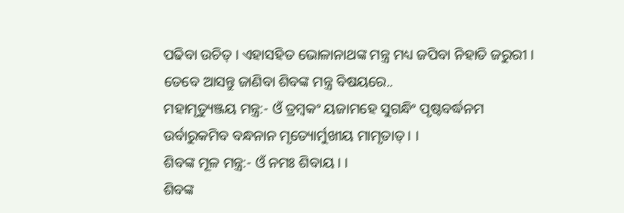ପଢିବା ଉଚିତ୍ । ଏହାସହିତ ଭୋଳାନାଥଙ୍କ ମନ୍ତ୍ର ମଧ୍ୟ ଜପିବା ନିହାତି ଜରୁରୀ ।
ତେବେ ଆସନ୍ତୁ ଜାଣିବା ଶିବଙ୍କ ମନ୍ତ୍ର ବିଷୟରେ..
ମହାମୃତ୍ୟୁଞ୍ଜୟ ମନ୍ତ୍ର:- ଓଁ ତ୍ରମ୍ବକଂ ୟଜାମହେ ସୁଗନ୍ଧିଂ ପୃଷ୍ଟବର୍ଦ୍ଧନମ
ଉର୍ବାରୁକମିବ ବନ୍ଧନାନ ମୃତ୍ୟୋର୍ମୁଖୀୟ ମାମୃତାତ୍ । ।
ଶିବଙ୍କ ମୂଳ ମନ୍ତ୍ର:- ଓଁ ନମଃ ଶିବାୟ । ।
ଶିବଙ୍କ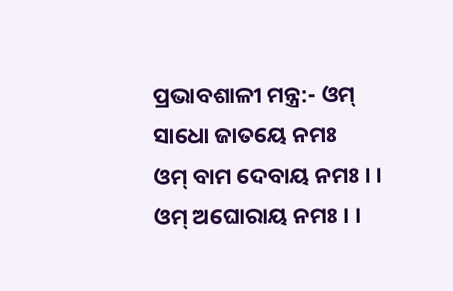ପ୍ରଭାବଶାଳୀ ମନ୍ତ୍ର:- ଓମ୍ ସାଧୋ ଜାତୟେ ନମଃ
ଓମ୍ ବାମ ଦେବାୟ ନମଃ । ।
ଓମ୍ ଅଘୋରାୟ ନମଃ । ।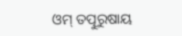ଓମ୍ ତତ୍ପୁରୁଷାୟ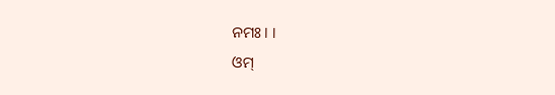ନମଃ । ।
ଓମ୍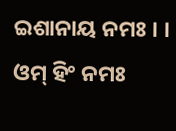ଇଶାନାୟ ନମଃ । ।
ଓମ୍ ହିଂ ନମଃ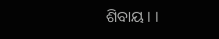ଶିବାୟ । ।